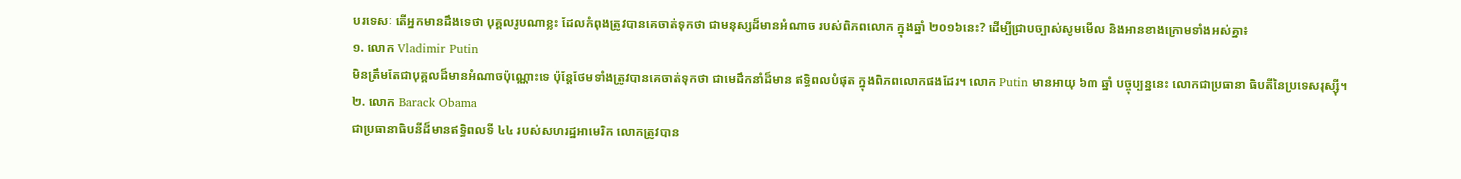បរទេសៈ តើអ្នកមានដឹងទេថា បុគ្គលរូបណាខ្លះ ដែលកំពុងត្រូវបានគេចាត់ទុកថា ជាមនុស្សដ៏មានអំណាច របស់ពិភពលោក ក្នុងឆ្នាំ ២០១៦នេះ? ដើម្បីជ្រាបច្បាស់សូមមើល និងអានខាងក្រោមទាំងអស់គ្នា៖
១. លោក Vladimir Putin
មិនត្រឹមតែជាបុគ្គលដ៏មានអំណាចប៉ុណ្ណោះទេ ប៉ុន្តែថែមទាំងត្រូវបានគេចាត់ទុកថា ជាមេដឹកនាំដ៏មាន ឥទ្ធិពលបំផុត ក្នុងពិភពលោកផងដែរ។ លោក Putin មានអាយុ ៦៣ ឆ្នាំ បច្ចុប្បន្ននេះ លោកជាប្រធានា ធិបតីនៃប្រទេសរុស្ស៊ី។
២. លោក Barack Obama
ជាប្រធានាធិបនីដ៏មានឥទ្ធិពលទី ៤៤ របស់សហរដ្ឋអាមេរិក លោកត្រូវបាន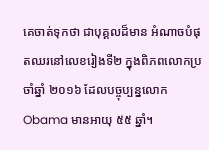គេចាត់ទុកថា ជាបុគ្គលដ៏មាន អំណាចបំផុតឈរនៅលេខរៀងទី២ ក្នុងពិភពលោកប្រចាំឆ្នាំ ២០១៦ ដែលបច្ចុប្បន្នលោក Obama មានអាយុ ៥៥ ឆ្នាំ។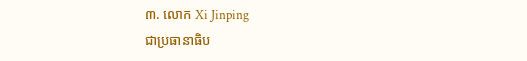៣. លោក Xi Jinping
ជាប្រធានាធិប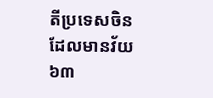តីប្រទេសចិន ដែលមានវ័យ ៦៣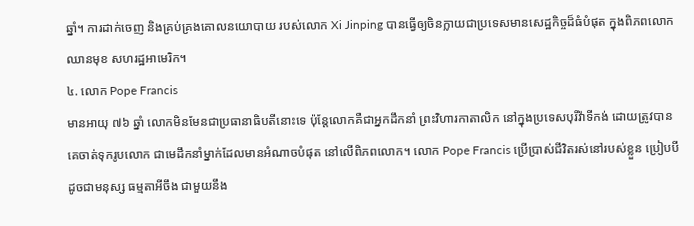ឆ្នាំ។ ការដាក់ចេញ និងគ្រប់គ្រងគោលនយោបាយ របស់លោក Xi Jinping បានធ្វើឲ្យចិនក្លាយជាប្រទេសមានសេដ្ឋកិច្ចដ៏ធំបំផុត ក្នុងពិភពលោកឈានមុខ សហរដ្ឋអាមេរិក។
៤. លោក Pope Francis
មានអាយុ ៧៦ ឆ្នាំ លោកមិនមែនជាប្រធានាធិបតីនោះទេ ប៉ុន្តែលោកគឺជាអ្នកដឹកនាំ ព្រះវិហារកាតាលិក នៅក្នុងប្រទេសបុរីវ៉ាទីកង់ ដោយត្រូវបានគេចាត់ទុករូបលោក ជាមេដឹកនាំម្នាក់ដែលមានអំណាចបំផុត នៅលើពិភពលោក។ លោក Pope Francis ប្រើប្រាស់ជីវិតរស់នៅរបស់ខ្លួន ប្រៀបបីដូចជាមនុស្ស ធម្មតាអីចឹង ជាមួយនឹង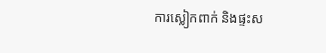ការស្លៀកពាក់ និងផ្ទះស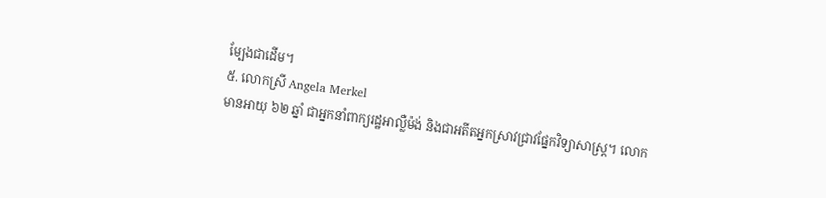ម្បែងជាដើម។
៥. លោកស្រី Angela Merkel
មានអាយុ ៦២ ឆ្នាំ ជាអ្នកនាំពាក្យរដ្ឋអាល្លឺម៉ង់ និងជាអតីតអ្នកស្រាវជ្រាវផ្នែកវិទ្យាសាស្ត្រ។ លោក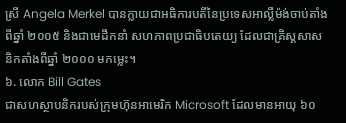ស្រី Angela Merkel បានក្លាយជាអធិការបតីនៃប្រទេសអាល្លឺម៉ង់ចាប់តាំងពីឆ្នាំ ២០០៥ និងជាមេដឹកនាំ សហភាពប្រជាធិបតេយ្យ ដែលជាគ្រិស្ដសាសនិកតាំងពីឆ្នាំ ២០០០ មកម្លេះ។
៦. លោក Bill Gates
ជាសហស្ថាបនិករបស់ក្រុមហ៊ុនអាមេរិក Microsoft ដែលមានអាយុ ៦០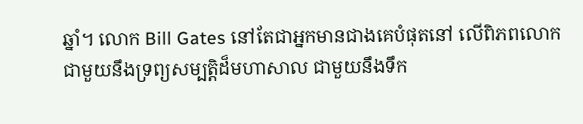ឆ្នាំ។ លោក Bill Gates នៅតែជាអ្នកមានជាងគេបំផុតនៅ លើពិភពលោកជាមួយនឹងទ្រព្យសម្បត្តិដ៏មហាសាល ជាមួយនឹងទឹក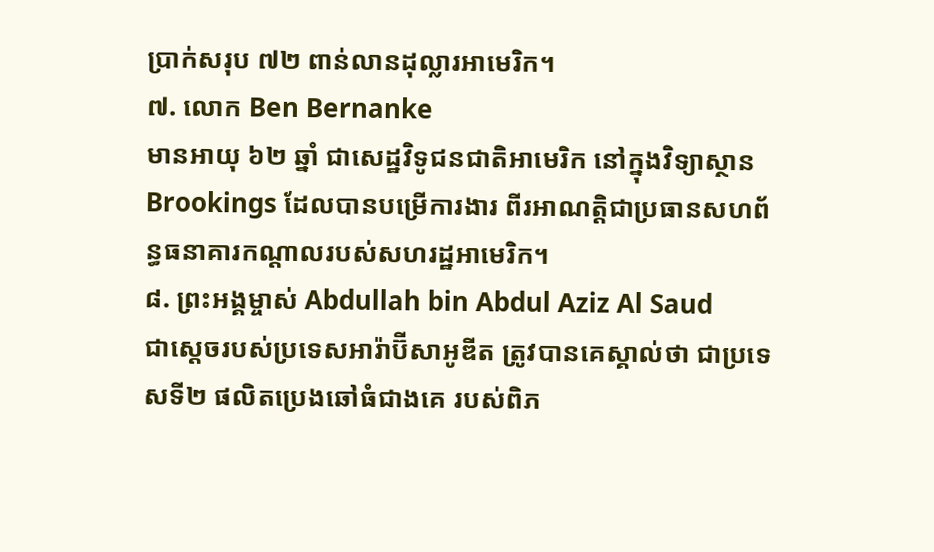ប្រាក់សរុប ៧២ ពាន់លានដុល្លារអាមេរិក។
៧. លោក Ben Bernanke
មានអាយុ ៦២ ឆ្នាំ ជាសេដ្ឋវិទូជនជាតិអាមេរិក នៅក្នុងវិទ្យាស្ថាន Brookings ដែលបានបម្រើការងារ ពីរអាណត្តិជាប្រធានសហព័ន្ធធនាគារកណ្តាលរបស់សហរដ្ឋអាមេរិក។
៨. ព្រះអង្គម្ចាស់ Abdullah bin Abdul Aziz Al Saud
ជាស្ដេចរបស់ប្រទេសអារ៉ាប៊ីសាអូឌីត ត្រូវបានគេស្គាល់ថា ជាប្រទេសទី២ ផលិតប្រេងឆៅធំជាងគេ របស់ពិភ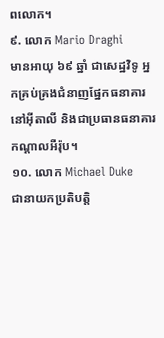ពលោក។
៩. លោក Mario Draghi
មានអាយុ ៦៩ ឆ្នាំ ជាសេដ្ឋវិទូ អ្នកគ្រប់គ្រងជំនាញផ្នែកធនាគារនៅអ៊ីតាលី និងជាប្រធានធនាគារ កណ្តាលអឺរ៉ុប។
១០. លោក Michael Duke
ជានាយកប្រតិបត្តិ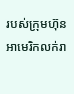របស់ក្រុមហ៊ុនអាមេរិកលក់រា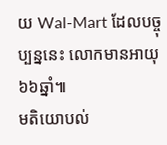យ Wal-Mart ដែលបច្ចុប្បន្ននេះ លោកមានអាយុ ៦៦ឆ្នាំ៕
មតិយោបល់